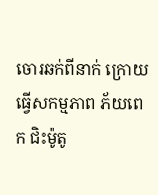ចោរឆក់ពីនាក់ ក្រោយធ្វើសកម្មភាព ភ័យពេក ជិះម៉ូតូ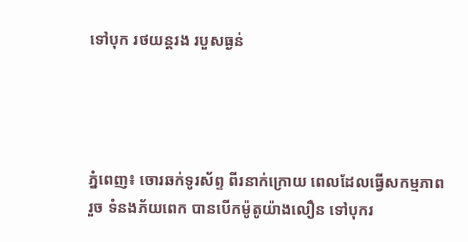ទៅបុក រថយន្ដរង របួសធ្ងន់




ភ្នំពេញ៖ ចោរឆក់ទូរស័ព្ទ ពីរនាក់ក្រោយ ពេលដែលធ្វើសកម្មភាពរួច ទំនងភ័យពេក បានបើកម៉ូតូយ៉ាងលឿន ទៅបុករ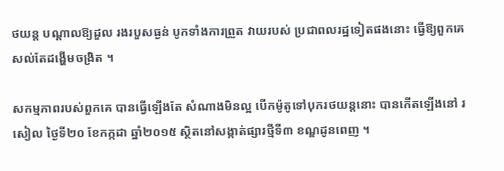ថយន្ដ បណ្ដាលឱ្យដួល រងរបួសធ្ងន់ បូកទាំងការព្រួត វាយរបស់ ប្រជាពលរដ្ឋទៀតផងនោះ ធ្វើឱ្យពួកគេ សល់តែដង្ហើមចង្រិត ។

សកម្មភាពរបស់ពួកគេ បានធ្វើឡើងតែ សំណាងមិនល្អ បើកម៉ូតូទៅបុករថយន្ដនោះ បានកើតឡើងនៅ រសៀល ថ្ងៃទី២០ ខែកក្កដា ឆ្នាំ២០១៥ ស្ថិតនៅសង្កាត់ផ្សារថ្មីទី៣ ខណ្ឌដូនពេញ ។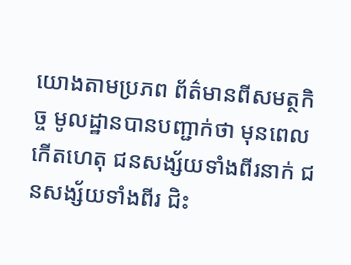យោងតាមប្រភព ព័ត៌មានពីសមត្ថកិច្ច មូលដ្ឋានបានបញ្ជាក់ថា មុនពេលកើតហេតុ ជនសង្ស័យទាំងពីរនាក់ ជនសង្ស័យទាំងពីរ ជិះ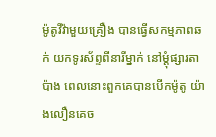ម៉ូតូវីវ៉ាមួយគ្រឿង បានធ្វើសកម្មភាពឆក់ យកទូរស័ព្ទពីនារីម្នាក់ នៅម្ដុំផ្សារតាប៉ាង ពេលនោះពួកគេបានបើកម៉ូតូ យ៉ាងលឿនគេច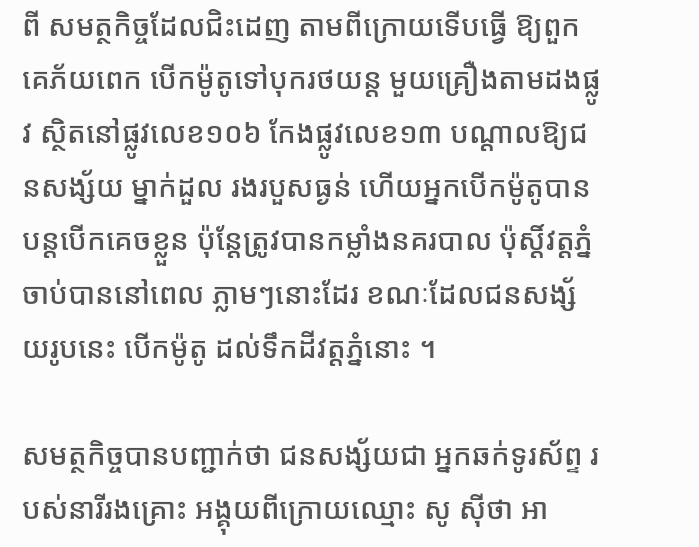ពី សមត្ថកិច្ចដែលជិះដេញ តាមពីក្រោយទើបធ្វើ ឱ្យពួកគេភ័យពេក បើកម៉ូតូទៅបុករថយន្ដ មួយគ្រឿងតាមដងផ្លូវ ស្ថិតនៅផ្លូវលេខ១០៦ កែងផ្លូវលេខ១៣ បណ្ដាលឱ្យជនសង្ស័យ ម្នាក់ដួល រងរបួសធ្ងន់ ហើយអ្នកបើកម៉ូតូបាន បន្ដបើកគេចខ្លួន ប៉ុន្ដែត្រូវបានកម្លាំងនគរបាល ប៉ុស្ដិ៍វត្ដភ្នំ ចាប់បាននៅពេល ភ្លាមៗនោះដែរ ខណៈដែលជនសង្ស័យរូបនេះ បើកម៉ូតូ ដល់ទឹកដីវត្ដភ្នំនោះ ។

សមត្ថកិច្ចបានបញ្ជាក់ថា ជនសង្ស័យជា អ្នកឆក់ទូរស័ព្ទ របស់នារីរងគ្រោះ អង្គុយពីក្រោយឈ្មោះ សូ ស៊ីថា អា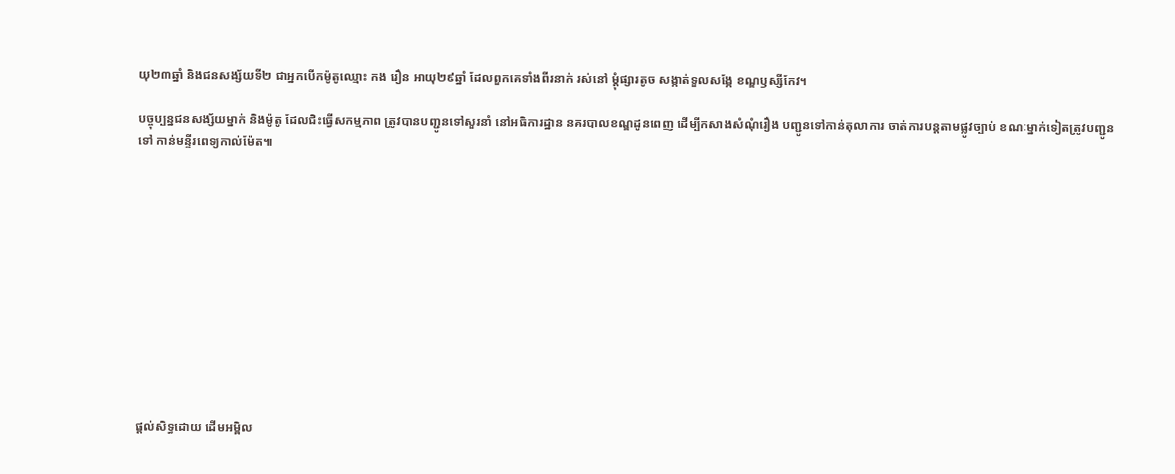យុ២៣ឆ្នាំ និងជនសង្ស័យទី២ ជាអ្នកបើកម៉ូតូឈ្មោះ កង រឿន អាយុ២៩ឆ្នាំ ដែលពួកគេទាំងពីរនាក់ រស់នៅ ម្ដុំផ្សារតូច សង្កាត់ទួលសង្កែ ខណ្ឌឫស្សីកែវ។

បច្ចុប្បន្នជនសង្ស័យម្នាក់ និងម៉ូតូ ដែលជិះធ្វើសកម្មភាព ត្រូវបានបញ្ជូនទៅសួរនាំ នៅអធិការដ្ឋាន នគរបាលខណ្ឌដូនពេញ ដើម្បីកសាងសំណុំរឿង បញ្ជូនទៅកាន់តុលាការ ចាត់ការបន្ដតាមផ្លូវច្បាប់ ខណៈម្នាក់ទៀតត្រូវបញ្ជូនទៅ កាន់មន្ទីរពេទ្យកាល់ម៉ែត៕












ផ្តល់សិទ្ធដោយ ដើមអម្ពិល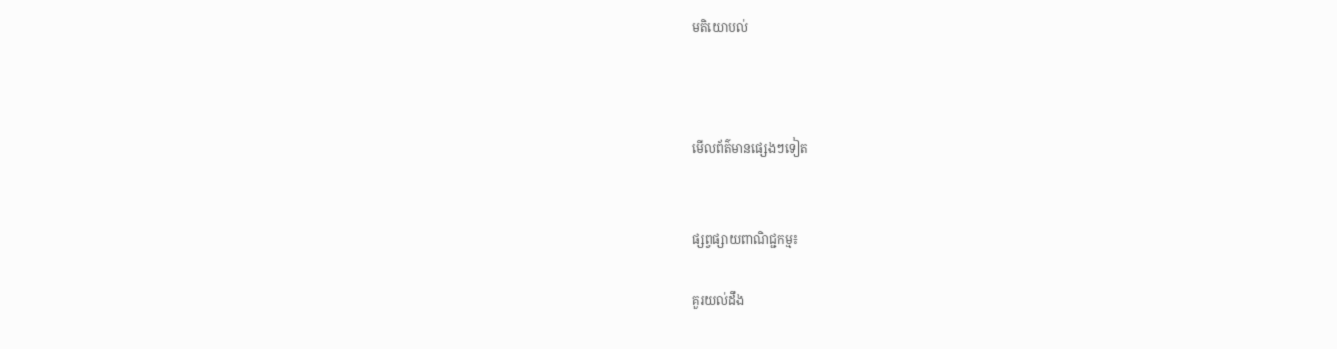មតិយោបល់



មើលព័ត៌មានផ្សេងៗទៀត


ផ្សព្វផ្សាយពាណិជ្ជកម្ម៖

គួរយល់ដឹង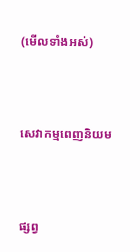(មើលទាំងអស់)



សេវាកម្មពេញនិយម



ផ្សព្វ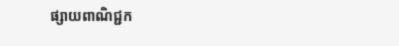ផ្សាយពាណិជ្ជក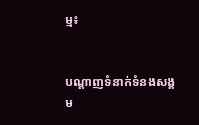ម្ម៖


បណ្តាញទំនាក់ទំនងសង្គម